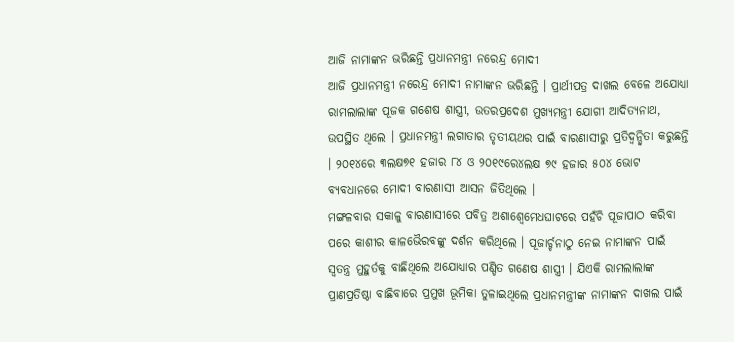ଆଜି ନାମାଙ୍କନ ଭରିଛନ୍ତି ପ୍ରଧାନମନ୍ତ୍ରୀ ନରେନ୍ଦ୍ର ମୋଦୀ
ଆଜି ପ୍ରଧାନମନ୍ତ୍ରୀ ନରେନ୍ଦ୍ର ମୋଦୀ ନାମାଙ୍କନ ଭରିଛନ୍ତି । ପ୍ରାର୍ଥୀପତ୍ର ଦାଖଲ ବେଳେ ଅଯୋଧ୍ୟା ରାମଲାଲାଙ୍କ ପୂଜକ ଗଶେଷ ଶାସ୍ତ୍ରୀ, ଉତରପ୍ରଦେଶ ମୁଖ୍ୟମନ୍ତ୍ରୀ ଯୋଗୀ ଆଦିତ୍ୟନାଥ, ଉପସ୍ଥିତ ଥିଲେ । ପ୍ରଧାନମନ୍ତ୍ରୀ ଲଗାତାର ତୃତୀୟଥର ପାଇଁ ବାରଣାସୀରୁ ପ୍ରତିଦ୍ୱନ୍ଦ୍ୱିତା କରୁଛନ୍ତି । ୨୦୧୪ରେ ୩ଲକ୍ଷ୭୧ ହଜାର ୮୪ ଓ ୨୦୧୯ରେ୪ଲକ୍ଷ ୭୯ ହଜାର ୫୦୪ ଭୋଟ ବ୍ୟବଧାନରେ ମୋଦୀ ବାରଣାସୀ ଆସନ ଜିତିଥିଲେ ।
ମଙ୍ଗଳବାର ସକାଳୁ ବାରଣାସୀରେ ପବିତ୍ର ଅଶାଶ୍ୱେମେଧଘାଟରେ ପହଁଚି ପୂଜାପାଠ କରିବା ପରେ କାଶୀର କାଳଭୈରବଙ୍କୁ ଦର୍ଶନ କରିଥିଲେ । ପୂଜାର୍ଚ୍ଚନାଠୁ ନେଇ ନାମାଙ୍କନ ପାଇଁ ସ୍ୱତନ୍ତ୍ର ମୁହୁର୍ତକୁ ବାଛିଥିଲେ ଅଯୋଧ୍ୟାର ପଣ୍ଡିତ ଗଣେଷ ଶାସ୍ତ୍ରୀ । ଯିଏକି ରାମଲାଲାଙ୍କ ପ୍ରାଣପ୍ରତିଷ୍ଠା ବାଛିବାରେ ପ୍ରମୁଖ ଭୂମିକା ତୁଳାଇଥିଲେ ପ୍ରଧାନମନ୍ତ୍ରୀଙ୍କ ନାମାଙ୍କନ ଦାଖଲ ପାଇଁ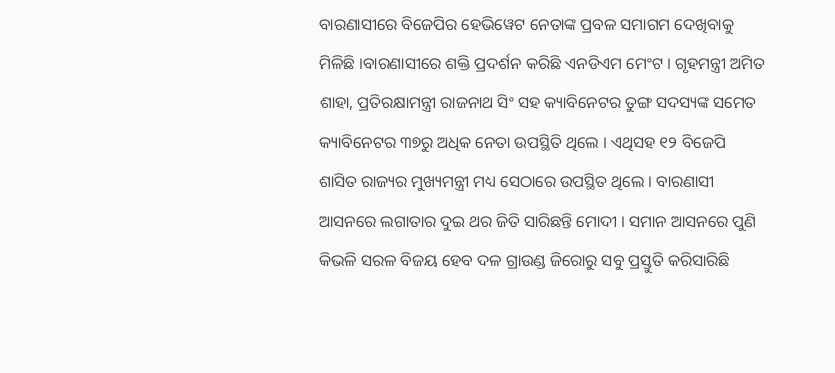ବାରଣାସୀରେ ବିଜେପିର ହେଭିୱେଟ ନେତାଙ୍କ ପ୍ରବଳ ସମାଗମ ଦେଖିବାକୁ ମିଳିଛି ।ବାରଣାସୀରେ ଶକ୍ତି ପ୍ରଦର୍ଶନ କରିଛି ଏନଡିଏମ ମେଂଟ । ଗୃହମନ୍ତ୍ରୀ ଅମିତ ଶାହା, ପ୍ରତିରକ୍ଷାମନ୍ତ୍ରୀ ରାଜନାଥ ସିଂ ସହ କ୍ୟାବିନେଟର ତୁଙ୍ଗ ସଦସ୍ୟଙ୍କ ସମେତ କ୍ୟାବିନେଟର ୩୭ରୁ ଅଧିକ ନେତା ଉପସ୍ଥିତି ଥିଲେ । ଏଥିସହ ୧୨ ବିଜେପି ଶାସିତ ରାଜ୍ୟର ମୁଖ୍ୟମନ୍ତ୍ରୀ ମଧ୍ୟ ସେଠାରେ ଉପସ୍ଥିତ ଥିଲେ । ବାରଣାସୀ ଆସନରେ ଲଗାତାର ଦୁଇ ଥର ଜିତି ସାରିଛନ୍ତି ମୋଦୀ । ସମାନ ଆସନରେ ପୁଣି କିଭଳି ସରଳ ବିଜୟ ହେବ ଦଳ ଗ୍ରାଉଣ୍ଡ ଜିରୋରୁ ସବୁ ପ୍ରସ୍ତୁତି କରିସାରିଛି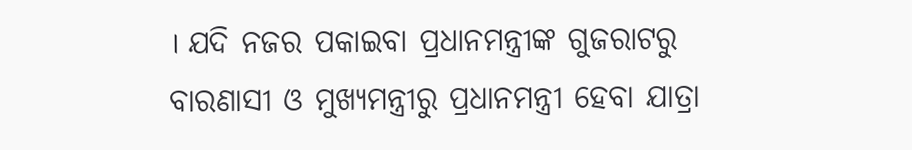। ଯଦି ନଜର ପକାଇବା ପ୍ରଧାନମନ୍ତ୍ରୀଙ୍କ ଗୁଜରାଟରୁ ବାରଣାସୀ ଓ ମୁଖ୍ୟମନ୍ତ୍ରୀରୁ ପ୍ରଧାନମନ୍ତ୍ରୀ ହେବା ଯାତ୍ରା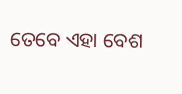ତେବେ ଏହା ବେଶ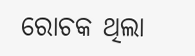ରୋଚକ ଥିଲା